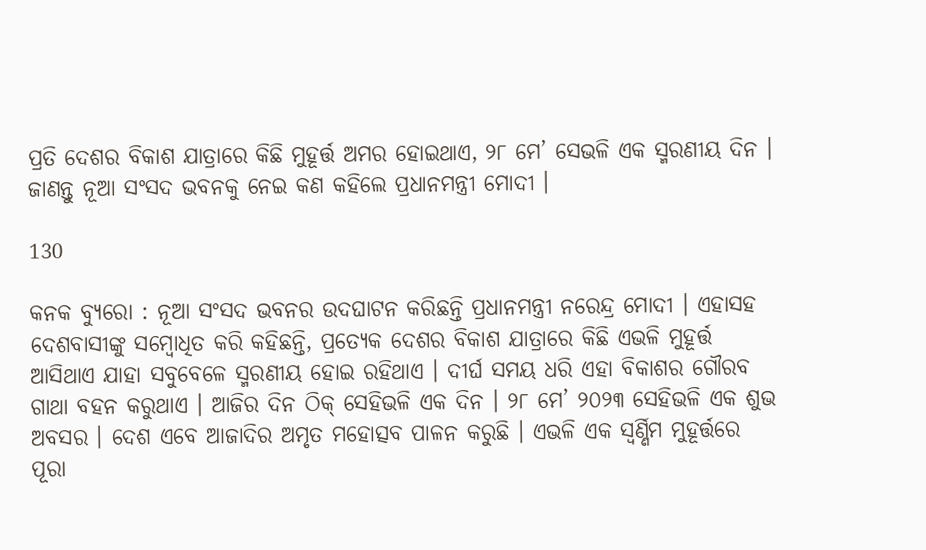ପ୍ରତି ଦେଶର ବିକାଶ ଯାତ୍ରାରେ କିଛି ମୁହୂର୍ତ୍ତ ଅମର ହୋଇଥାଏ, ୨୮ ମେ’ ସେଭଳି ଏକ ସ୍ମରଣୀୟ ଦିନ । ଜାଣନ୍ତୁ ନୂଆ ସଂସଦ ଭବନକୁ ନେଇ କଣ କହିଲେ ପ୍ରଧାନମନ୍ତ୍ରୀ ମୋଦୀ ।

130

କନକ ବ୍ୟୁରୋ : ନୂଆ ସଂସଦ ଭବନର ଉଦଘାଟନ କରିଛନ୍ତି ପ୍ରଧାନମନ୍ତ୍ରୀ ନରେନ୍ଦ୍ର ମୋଦୀ । ଏହାସହ ଦେଶବାସୀଙ୍କୁ ସମ୍ବୋଧିତ କରି କହିଛନ୍ତି, ପ୍ରତ୍ୟେକ ଦେଶର ବିକାଶ ଯାତ୍ରାରେ କିଛି ଏଭଳି ମୁହୂର୍ତ୍ତ ଆସିଥାଏ ଯାହା ସବୁବେଳେ ସ୍ମରଣୀୟ ହୋଇ ରହିଥାଏ । ଦୀର୍ଘ ସମୟ ଧରି ଏହା ବିକାଶର ଗୌରବ ଗାଥା ବହନ କରୁଥାଏ । ଆଜିର ଦିନ ଠିକ୍ ସେହିଭଳି ଏକ ଦିନ । ୨୮ ମେ’ ୨୦୨୩ ସେହିଭଳି ଏକ ଶୁଭ ଅବସର । ଦେଶ ଏବେ ଆଜାଦିର ଅମୃତ ମହୋତ୍ସବ ପାଳନ କରୁଛି । ଏଭଳି ଏକ ସ୍ୱର୍ଣ୍ଣିମ ମୁହୂର୍ତ୍ତରେ ପୂରା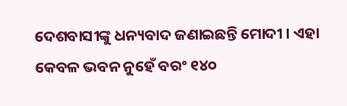ଦେଶବାସୀଙ୍କୁ ଧନ୍ୟବାଦ ଜଣାଇଛନ୍ତି ମୋଦୀ । ଏହା କେବଳ ଭବନ ନୁହେଁ ବରଂ ୧୪୦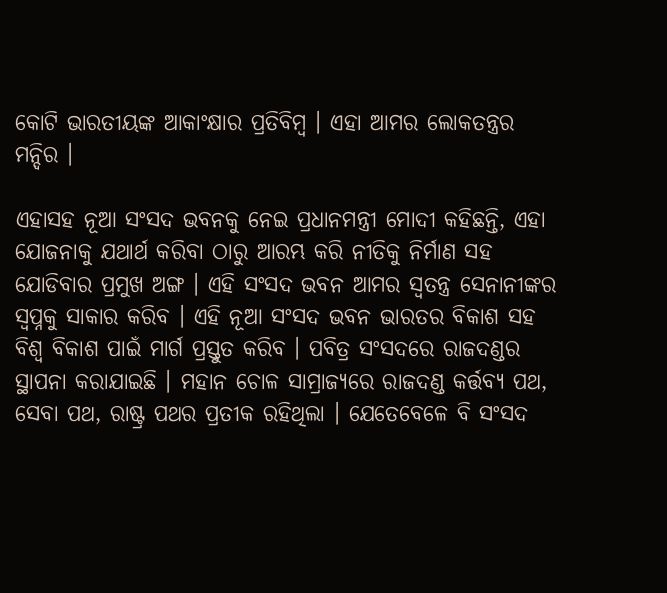କୋଟି ଭାରତୀୟଙ୍କ ଆକାଂକ୍ଷାର ପ୍ରତିବିମ୍ବ । ଏହା ଆମର ଲୋକତନ୍ତ୍ରର ମନ୍ଦିର ।

ଏହାସହ ନୂଆ ସଂସଦ ଭବନକୁ ନେଇ ପ୍ରଧାନମନ୍ତ୍ରୀ ମୋଦୀ କହିଛନ୍ତି, ଏହା ଯୋଜନାକୁ ଯଥାର୍ଥ କରିବା ଠାରୁ ଆରମ୍ଭ କରି ନୀତିକୁ ନିର୍ମାଣ ସହ ଯୋଡିବାର ପ୍ରମୁଖ ଅଙ୍ଗ । ଏହି ସଂସଦ ଭବନ ଆମର ସ୍ୱତନ୍ତ୍ର ସେନାନୀଙ୍କର ସ୍ୱପ୍ନକୁ ସାକାର କରିବ । ଏହି ନୂଆ ସଂସଦ ଭବନ ଭାରତର ବିକାଶ ସହ ବିଶ୍ୱ ବିକାଶ ପାଇଁ ମାର୍ଗ ପ୍ରସ୍ତୁତ କରିବ । ପବିତ୍ର ସଂସଦରେ ରାଜଦଣ୍ଡର ସ୍ଥାପନା କରାଯାଇଛି । ମହାନ ଚୋଳ ସାମ୍ରାଜ୍ୟରେ ରାଜଦଣ୍ଡ କର୍ତ୍ତବ୍ୟ ପଥ, ସେବା ପଥ, ରାଷ୍ଟ୍ର ପଥର ପ୍ରତୀକ ରହିଥିଲା । ଯେତେବେଳେ ବି ସଂସଦ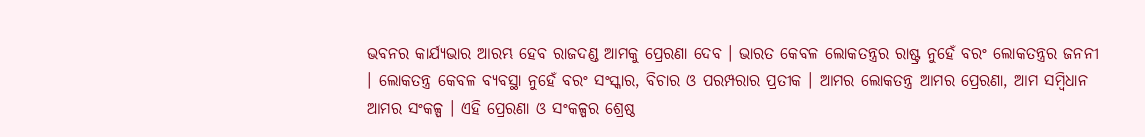ଭବନର କାର୍ଯ୍ୟଭାର ଆରମ୍ଭ ହେବ ରାଜଦଣ୍ଡ ଆମକୁ ପ୍ରେରଣା ଦେବ । ଭାରତ କେବଳ ଲୋକତନ୍ତ୍ରର ରାଷ୍ଟ୍ର ନୁହେଁ ବରଂ ଲୋକତନ୍ତ୍ରର ଜନନୀ । ଲୋକତନ୍ତ୍ର କେବଳ ବ୍ୟବସ୍ଥା ନୁହେଁ ବରଂ ସଂସ୍କାର, ବିଚାର ଓ ପରମ୍ପରାର ପ୍ରତୀକ । ଆମର ଲୋକତନ୍ତ୍ର ଆମର ପ୍ରେରଣା, ଆମ ସମ୍ବିଧାନ ଆମର ସଂକଳ୍ପ । ଏହି ପ୍ରେରଣା ଓ ସଂକଳ୍ପର ଶ୍ରେଷ୍ଠ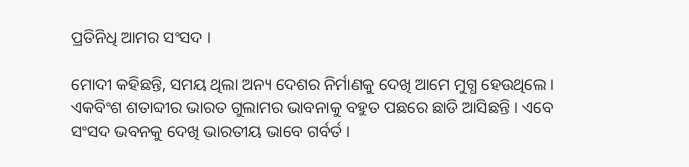ପ୍ରତିନିଧି ଆମର ସଂସଦ ।

ମୋଦୀ କହିଛନ୍ତି, ସମୟ ଥିଲା ଅନ୍ୟ ଦେଶର ନିର୍ମାଣକୁ ଦେଖି ଆମେ ମୁଗ୍ଧ ହେଉଥିଲେ । ଏକବିଂଶ ଶତାବ୍ଦୀର ଭାରତ ଗୁଲାମର ଭାବନାକୁ ବହୁତ ପଛରେ ଛାଡି ଆସିଛନ୍ତି । ଏବେ ସଂସଦ ଭବନକୁ ଦେଖି ଭାରତୀୟ ଭାବେ ଗର୍ବର୍ତ ।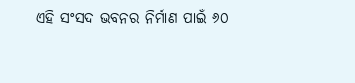ଏହି ସଂସଦ ଭବନର ନିର୍ମାଣ ପାଇଁ ୬୦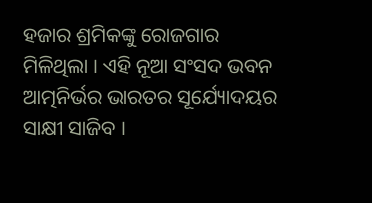ହଜାର ଶ୍ରମିକଙ୍କୁ ରୋଜଗାର ମିଳିଥିଲା । ଏହି ନୂଆ ସଂସଦ ଭବନ ଆତ୍ମନିର୍ଭର ଭାରତର ସୂର୍ଯ୍ୟୋଦୟର ସାକ୍ଷୀ ସାଜିବ ।